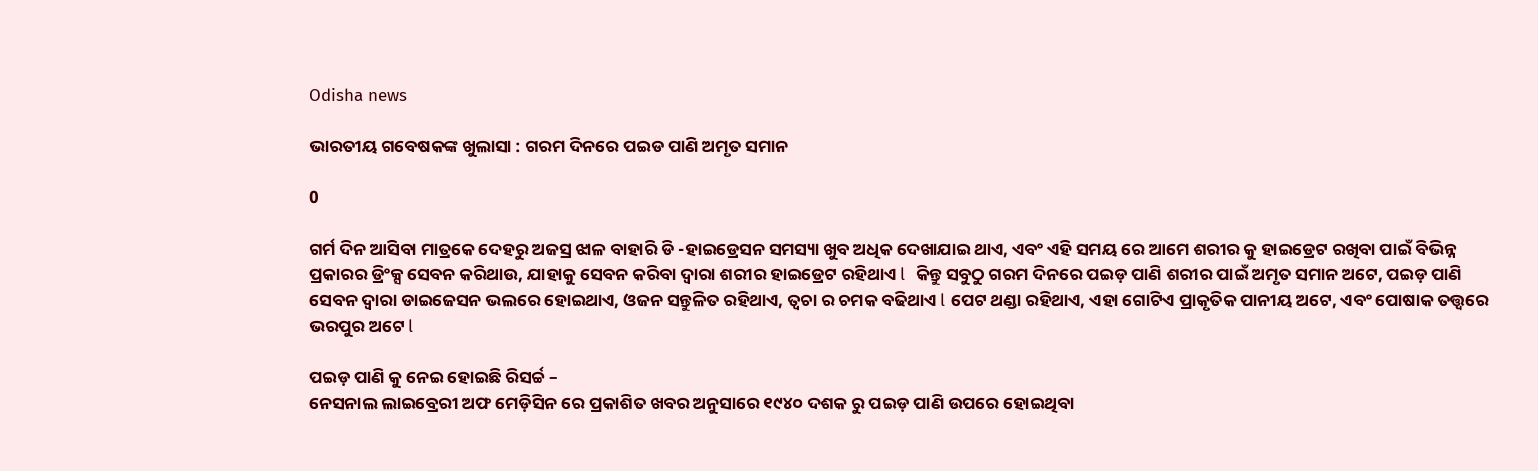Odisha news

ଭାରତୀୟ ଗବେଷକଙ୍କ ଖୁଲାସା : ଗରମ ଦିନରେ ପଇଡ ପାଣି ଅମୃତ ସମାନ

0

ଗର୍ମ ଦିନ ଆସିବା ମାତ୍ରକେ ଦେହରୁ ଅଜସ୍ର ଝାଳ ବାହାରି ଡି -ହାଇଡ୍ରେସନ ସମସ୍ୟା ଖୁବ ଅଧିକ ଦେଖାଯାଇ ଥାଏ, ଏବଂ ଏହି ସମୟ ରେ ଆମେ ଶରୀର କୁ ହାଇଡ୍ରେଟ ରଖିବା ପାଇଁ ବିଭିନ୍ନ ପ୍ରକାରର ଡ୍ରିଂକ୍ସ ସେବନ କରିଥାଉ, ଯାହାକୁ ସେବନ କରିବା ଦ୍ୱାରା ଶରୀର ହାଇଡ୍ରେଟ ରହିଥାଏ l  କିନ୍ତୁ ସବୁଠୁ ଗରମ ଦିନରେ ପଇଡ଼ ପାଣି ଶରୀର ପାଇଁ ଅମୃତ ସମାନ ଅଟେ, ପଇଡ଼ ପାଣି ସେବନ ଦ୍ୱାରା ଡାଇଜେସନ ଭଲରେ ହୋଇଥାଏ, ଓଜନ ସନ୍ତୁଳିତ ରହିଥାଏ, ତ୍ୱଚା ର ଚମକ ବଢିଥାଏ l ପେଟ ଥଣ୍ଡା ରହିଥାଏ, ଏହା ଗୋଟିଏ ପ୍ରାକୃତିକ ପାନୀୟ ଅଟେ, ଏବଂ ପୋଷାକ ତତ୍ତ୍ୱରେ ଭରପୁର ଅଟେ l

ପଇଡ଼ ପାଣି କୁ ନେଇ ହୋଇଛି ରିସର୍ଚ୍ଚ –
ନେସନାଲ ଲାଇବ୍ରେରୀ ଅଫ ମେଡ଼ିସିନ ରେ ପ୍ରକାଶିତ ଖବର ଅନୁସାରେ ୧୯୪୦ ଦଶକ ରୁ ପଇଡ଼ ପାଣି ଉପରେ ହୋଇଥିବା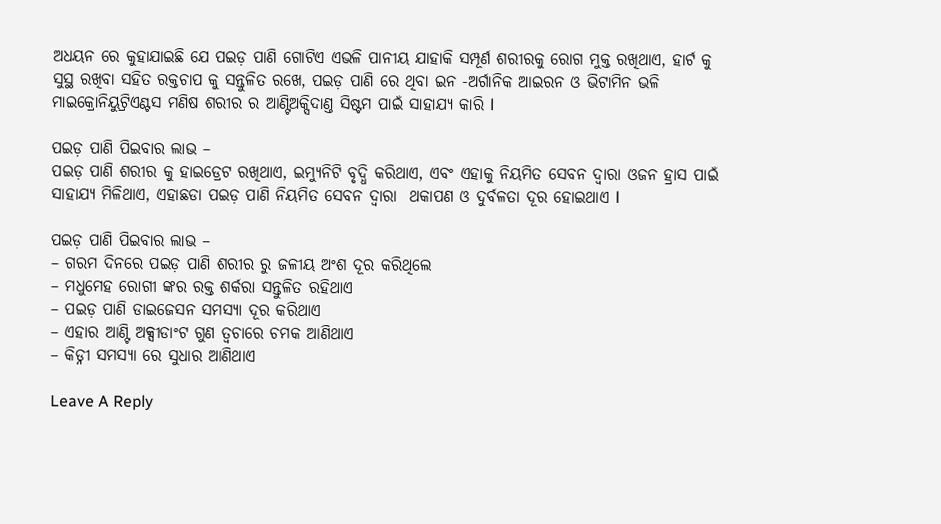ଅଧୟନ ରେ କୁହାଯାଇଛି ଯେ ପଇଡ଼ ପାଣି ଗୋଟିଏ ଏଭଳି ପାନୀୟ ଯାହାକି ସମ୍ପୂର୍ଣ ଶରୀରକୁ ରୋଗ ମୁକ୍ତ ରଖିଥାଏ, ହାର୍ଟ କୁ ସୁସ୍ଥ ରଖିବା ସହିତ ରକ୍ତଚାପ କୁ ସନ୍ତୁଳିତ ରଖେ, ପଇଡ଼ ପାଣି ରେ ଥିବା ଇନ -ଅର୍ଗାନିକ ଆଇରନ ଓ ଭିଟାମିନ ଭଳି ମାଇକ୍ରୋନିୟୁଟ୍ରିଏଣ୍ଟସ ମଣିଷ ଶରୀର ର ଆଣ୍ଟିଅକ୍ସିଦାଣ୍ତ ସିଷ୍ଟମ ପାଇଁ ସାହାଯ୍ୟ କାରି l

ପଇଡ଼ ପାଣି ପିଇବାର ଲାଭ –
ପଇଡ଼ ପାଣି ଶରୀର କୁ ହାଇଡ୍ରେଟ ରଖିଥାଏ, ଇମ୍ୟୁନିଟି ବୃଦ୍ଧି କରିଥାଏ, ଏବଂ ଏହାକୁ ନିୟମିତ ସେବନ ଦ୍ୱାରା ଓଜନ ହ୍ରାସ ପାଇଁ ସାହାଯ୍ୟ ମିଳିଥାଏ, ଏହାଛଡା ପଇଡ଼ ପାଣି ନିୟମିତ ସେବନ ଦ୍ୱାରା  ଥକାପଣ ଓ ଦୁର୍ବଳତା ଦୂର ହୋଇଥାଏ l

ପଇଡ଼ ପାଣି ପିଇବାର ଲାଭ –
– ଗରମ ଦିନରେ ପଇଡ଼ ପାଣି ଶରୀର ରୁ ଜଳୀୟ ଅଂଶ ଦୂର କରିଥିଲେ
– ମଧୁମେହ ରୋଗୀ ଙ୍କର ରକ୍ତ ଶର୍କରା ସନ୍ତୁଳିତ ରହିଥାଏ
– ପଇଡ଼ ପାଣି ଡାଇଜେସନ ସମସ୍ୟା ଦୂର କରିଥାଏ
– ଏହାର ଆଣ୍ଟି ଅକ୍ସୀଡାଂଟ ଗୁଣ ତ୍ୱଚାରେ ଚମକ ଆଣିଥାଏ
– କିଡ୍ନୀ ସମସ୍ୟା ରେ ସୁଧାର ଆଣିଥାଏ

Leave A Reply